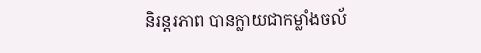និរន្តរភាព បានក្លាយជាកម្លាំងចល័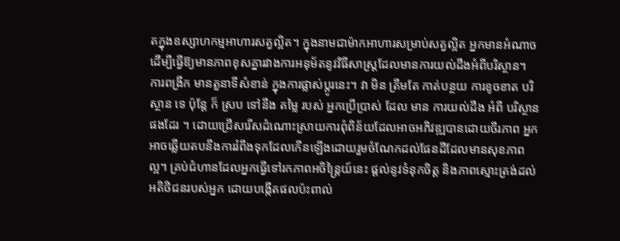តក្នុងឧស្សាហកម្មអាហារសត្វល្អិត។ ក្នុងនាមជាម៉ាកអាហារសម្រាប់សត្វល្អិត អ្នកមានអំណាចដើម្បីធ្វើឱ្យមានភាពខុសគ្នារវាងការអនុម័តនូវវិធីសាស្ត្រដែលមានការយល់ដឹងអំពីបរិស្ថាន។ ការពង្រីក មានតួនាទីសំខាន់ ក្នុងការផ្លាស់ប្តូរនេះ។ វា មិន ត្រឹមតែ កាត់បន្ថយ ការខូចខាត បរិស្ថាន ទេ ប៉ុន្តែ ក៏ ស្រប ទៅនឹង តម្លៃ របស់ អ្នកប្រើប្រាស់ ដែល មាន ការយល់ដឹង អំពី បរិស្ថាន ផងដែរ ។ ដោយជ្រើសរើសដំណោះស្រាយការពុំពិន័យដែលអាចអភិវឌ្ឍបានដោយចីរភាព អ្នកអាចឆ្លើយតបនឹងការរំពឹងទុកដែលកើនឡើងដោយរួមចំណែកដល់ផែនដីដែលមានសុខភាពល្អ។ គ្រប់ជំហានដែលអ្នកធ្វើទៅរកភាពអចិន្ត្រៃយ៍នេះ ផ្តល់នូវទំនុកចិត្ត និងភាពស្មោះត្រង់ដល់អតិថិជនរបស់អ្នក ដោយបង្កើតផលប៉ះពាល់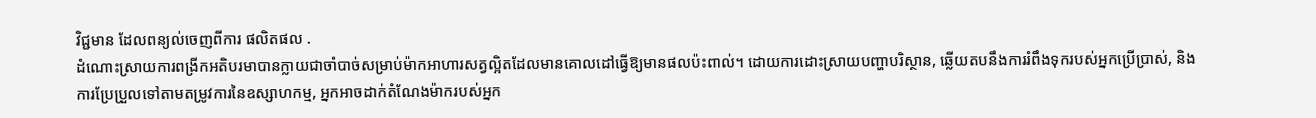វិជ្ជមាន ដែលពន្យល់ចេញពីការ ផលិតផល .
ដំណោះស្រាយការពង្រីកអតិបរមាបានក្លាយជាចាំបាច់សម្រាប់ម៉ាកអាហារសត្វល្អិតដែលមានគោលដៅធ្វើឱ្យមានផលប៉ះពាល់។ ដោយការដោះស្រាយបញ្ហាបរិស្ថាន, ឆ្លើយតបនឹងការរំពឹងទុករបស់អ្នកប្រើប្រាស់, និងការប្រែប្រួលទៅតាមតម្រូវការនៃឧស្សាហកម្ម, អ្នកអាចដាក់តំណែងម៉ាករបស់អ្នក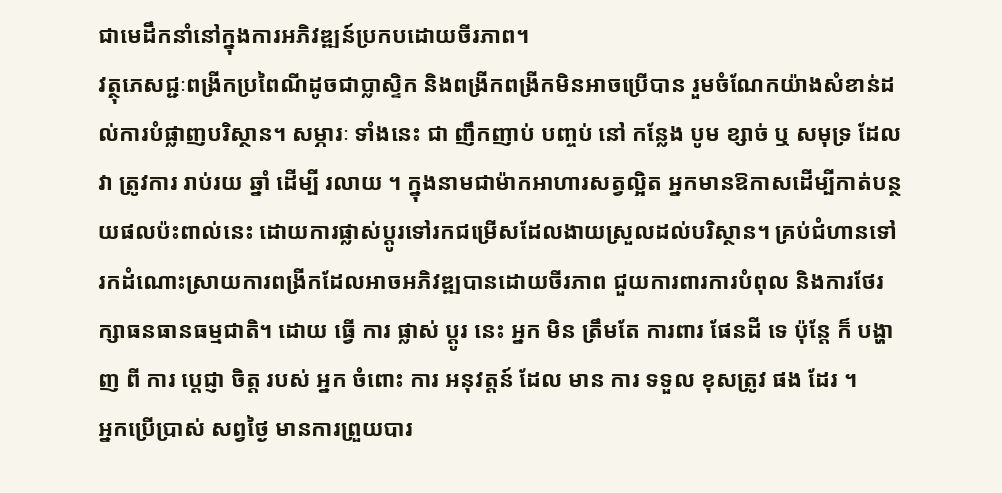ជាមេដឹកនាំនៅក្នុងការអភិវឌ្ឍន៍ប្រកបដោយចីរភាព។
វត្ថុភេសជ្ជៈពង្រីកប្រពៃណីដូចជាប្លាស្ទិក និងពង្រីកពង្រីកមិនអាចប្រើបាន រួមចំណែកយ៉ាងសំខាន់ដល់ការបំផ្លាញបរិស្ថាន។ សម្ភារៈ ទាំងនេះ ជា ញឹកញាប់ បញ្ចប់ នៅ កន្លែង បូម ខ្សាច់ ឬ សមុទ្រ ដែល វា ត្រូវការ រាប់រយ ឆ្នាំ ដើម្បី រលាយ ។ ក្នុងនាមជាម៉ាកអាហារសត្វល្អិត អ្នកមានឱកាសដើម្បីកាត់បន្ថយផលប៉ះពាល់នេះ ដោយការផ្លាស់ប្តូរទៅរកជម្រើសដែលងាយស្រួលដល់បរិស្ថាន។ គ្រប់ជំហានទៅរកដំណោះស្រាយការពង្រីកដែលអាចអភិវឌ្ឍបានដោយចីរភាព ជួយការពារការបំពុល និងការថែរក្សាធនធានធម្មជាតិ។ ដោយ ធ្វើ ការ ផ្លាស់ ប្តូរ នេះ អ្នក មិន ត្រឹមតែ ការពារ ផែនដី ទេ ប៉ុន្តែ ក៏ បង្ហាញ ពី ការ ប្តេជ្ញា ចិត្ត របស់ អ្នក ចំពោះ ការ អនុវត្តន៍ ដែល មាន ការ ទទួល ខុសត្រូវ ផង ដែរ ។
អ្នកប្រើប្រាស់ សព្វថ្ងៃ មានការព្រួយបារ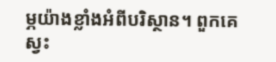ម្ភយ៉ាងខ្លាំងអំពីបរិស្ថាន។ ពួកគេ ស្វះ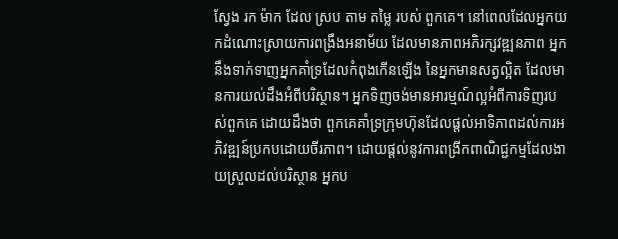ស្វែង រក ម៉ាក ដែល ស្រប តាម តម្លៃ របស់ ពួកគេ។ នៅពេលដែលអ្នកយកដំណោះស្រាយការពង្រឹងអនាម័យ ដែលមានភាពអភិរក្សវឌ្ឍនភាព អ្នកនឹងទាក់ទាញអ្នកគាំទ្រដែលកំពុងកើនឡើង នៃអ្នកមានសត្វល្អិត ដែលមានការយល់ដឹងអំពីបរិស្ថាន។ អ្នកទិញចង់មានអារម្មណ៍ល្អអំពីការទិញរបស់ពួកគេ ដោយដឹងថា ពួកគេគាំទ្រក្រុមហ៊ុនដែលផ្តល់អាទិភាពដល់ការអភិវឌ្ឍន៍ប្រកបដោយចីរភាព។ ដោយផ្តល់នូវការពង្រីកពាណិជ្ជកម្មដែលងាយស្រួលដល់បរិស្ថាន អ្នកប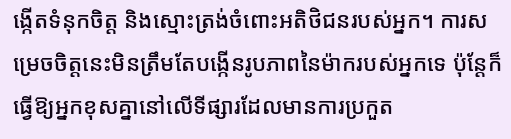ង្កើតទំនុកចិត្ត និងស្មោះត្រង់ចំពោះអតិថិជនរបស់អ្នក។ ការសម្រេចចិត្តនេះមិនត្រឹមតែបង្កើនរូបភាពនៃម៉ាករបស់អ្នកទេ ប៉ុន្តែក៏ធ្វើឱ្យអ្នកខុសគ្នានៅលើទីផ្សារដែលមានការប្រកួត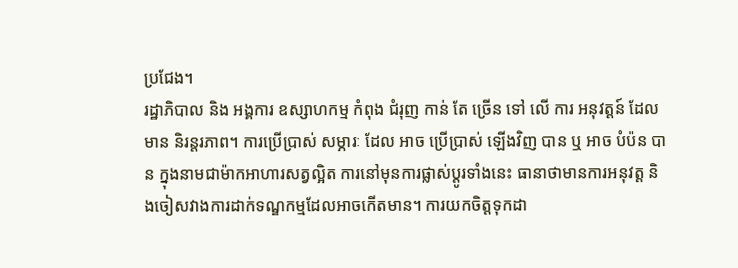ប្រជែង។
រដ្ឋាភិបាល និង អង្គការ ឧស្សាហកម្ម កំពុង ជំរុញ កាន់ តែ ច្រើន ទៅ លើ ការ អនុវត្តន៍ ដែល មាន និរន្តរភាព។ ការប្រើប្រាស់ សម្ភារៈ ដែល អាច ប្រើប្រាស់ ឡើងវិញ បាន ឬ អាច បំប៉ន បាន ក្នុងនាមជាម៉ាកអាហារសត្វល្អិត ការនៅមុនការផ្លាស់ប្តូរទាំងនេះ ធានាថាមានការអនុវត្ត និងចៀសវាងការដាក់ទណ្ឌកម្មដែលអាចកើតមាន។ ការយកចិត្តទុកដា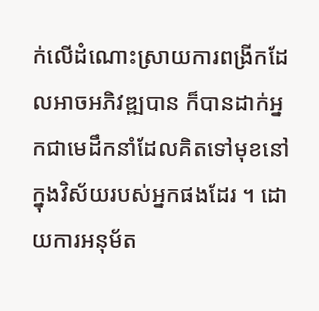ក់លើដំណោះស្រាយការពង្រីកដែលអាចអភិវឌ្ឍបាន ក៏បានដាក់អ្នកជាមេដឹកនាំដែលគិតទៅមុខនៅក្នុងវិស័យរបស់អ្នកផងដែរ ។ ដោយការអនុម័ត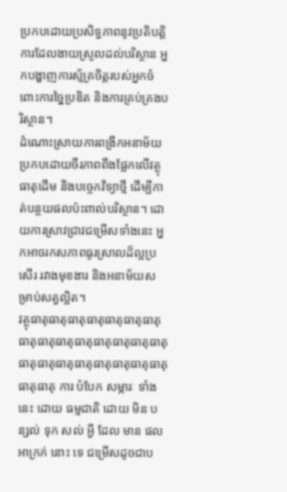ប្រកបដោយប្រសិទ្ធភាពនូវប្រតិបត្តិការដែលងាយស្រួលដល់បរិស្ថាន អ្នកបង្ហាញការស្ម័គ្រចិត្តរបស់អ្នកចំពោះការច្នៃប្រឌិត និងការគ្រប់គ្រងបរិស្ថាន។
ដំណោះស្រាយការពង្រីកអនាម័យប្រកបដោយចីរភាពពឹងផ្អែកលើវត្ថុធាតុដើម និងបច្ចេកវិទ្យាថ្មី ដើម្បីកាត់បន្ថយផលប៉ះពាល់បរិស្ថាន។ ដោយការស្រាវជ្រាវជម្រើសទាំងនេះ អ្នកអាចរកសភាពធូរស្រាលដ៏ល្អប្រសើរ រវាងមុខងារ និងអនាម័យសម្រាប់សត្វល្អិត។
វត្ថុធាតុធាតុធាតុធាតុធាតុធាតុធាតុធាតុធាតុធាតុធាតុធាតុធាតុធាតុធាតុធាតុធាតុធាតុធាតុធាតុធាតុធាតុធាតុធាតុធាតុ ការ បំបែក សម្ភារៈ ទាំងនេះ ដោយ ធម្មជាតិ ដោយ មិន បន្សល់ ទុក សល់ អ្វី ដែល មាន ផល អាក្រក់ នោះ ទេ ជម្រើសដូចជាប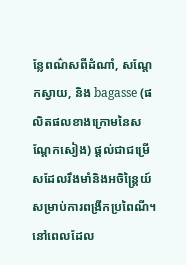ន្លែពណ៌សពីដំណាំ, សណ្តែកស្វាយ, និង bagasse (ផលិតផលខាងក្រោមនៃសណ្តែកសៀង) ផ្តល់ជាជម្រើសដែលរឹងមាំនិងអចិន្ត្រៃយ៍សម្រាប់ការពង្រីកប្រពៃណី។ នៅពេលដែល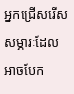អ្នកជ្រើសរើសសម្ភារៈដែលអាចបែក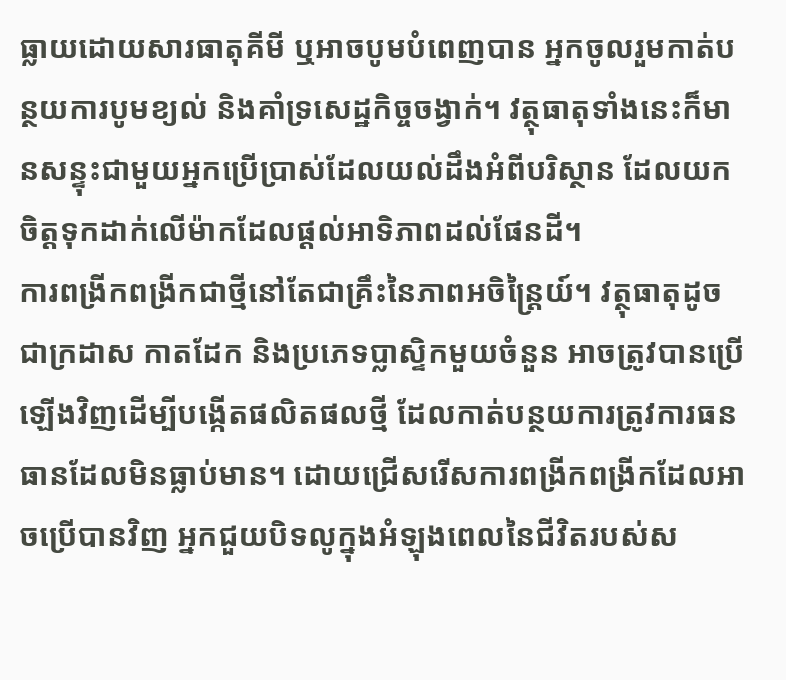ធ្លាយដោយសារធាតុគីមី ឬអាចបូមបំពេញបាន អ្នកចូលរួមកាត់បន្ថយការបូមខ្យល់ និងគាំទ្រសេដ្ឋកិច្ចចង្វាក់។ វត្ថុធាតុទាំងនេះក៏មានសន្ទុះជាមួយអ្នកប្រើប្រាស់ដែលយល់ដឹងអំពីបរិស្ថាន ដែលយកចិត្តទុកដាក់លើម៉ាកដែលផ្តល់អាទិភាពដល់ផែនដី។
ការពង្រីកពង្រីកជាថ្មីនៅតែជាគ្រឹះនៃភាពអចិន្ត្រៃយ៍។ វត្ថុធាតុដូចជាក្រដាស កាតដែក និងប្រភេទប្លាស្ទិកមួយចំនួន អាចត្រូវបានប្រើឡើងវិញដើម្បីបង្កើតផលិតផលថ្មី ដែលកាត់បន្ថយការត្រូវការធនធានដែលមិនធ្លាប់មាន។ ដោយជ្រើសរើសការពង្រីកពង្រីកដែលអាចប្រើបានវិញ អ្នកជួយបិទលូក្នុងអំឡុងពេលនៃជីវិតរបស់ស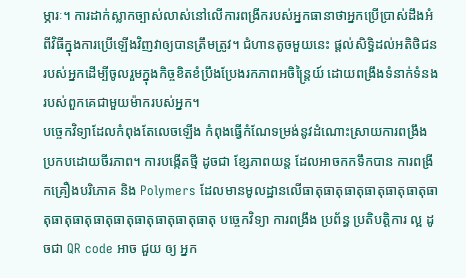ម្ភារៈ។ ការដាក់ស្លាកច្បាស់លាស់នៅលើការពង្រីករបស់អ្នកធានាថាអ្នកប្រើប្រាស់ដឹងអំពីវិធីក្នុងការប្រើឡើងវិញវាឲ្យបានត្រឹមត្រូវ។ ជំហានតូចមួយនេះ ផ្តល់សិទ្ធិដល់អតិថិជនរបស់អ្នកដើម្បីចូលរួមក្នុងកិច្ចខិតខំប្រឹងប្រែងរកភាពអចិន្ត្រៃយ៍ ដោយពង្រឹងទំនាក់ទំនងរបស់ពួកគេជាមួយម៉ាករបស់អ្នក។
បច្ចេកវិទ្យាដែលកំពុងតែលេចឡើង កំពុងធ្វើកំណែទម្រង់នូវដំណោះស្រាយការពង្រឹងប្រកបដោយចីរភាព។ ការបង្កើតថ្មី ដូចជា ខ្សែភាពយន្ត ដែលអាចកកទឹកបាន ការពង្រីកគ្រឿងបរិភោគ និង Polymers ដែលមានមូលដ្ឋានលើធាតុធាតុធាតុធាតុធាតុធាតុធាតុធាតុធាតុធាតុធាតុធាតុធាតុធាតុធាតុ បច្ចេកវិទ្យា ការពង្រឹង ប្រព័ន្ធ ប្រតិបត្តិការ ល្អ ដូចជា QR code អាច ជួយ ឲ្យ អ្នក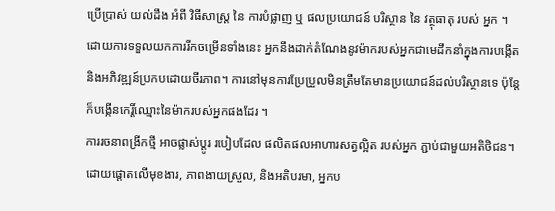ប្រើប្រាស់ យល់ដឹង អំពី វិធីសាស្ត្រ នៃ ការបំផ្លាញ ឬ ផលប្រយោជន៍ បរិស្ថាន នៃ វត្ថុធាតុ របស់ អ្នក ។ ដោយការទទួលយកការរីកចម្រើនទាំងនេះ អ្នកនឹងដាក់តំណែងនូវម៉ាករបស់អ្នកជាមេដឹកនាំក្នុងការបង្កើត និងអភិវឌ្ឍន៍ប្រកបដោយចីរភាព។ ការនៅមុនការប្រែប្រួលមិនត្រឹមតែមានប្រយោជន៍ដល់បរិស្ថានទេ ប៉ុន្តែក៏បង្កើនកេរ្តិ៍ឈ្មោះនៃម៉ាករបស់អ្នកផងដែរ ។
ការរចនាពង្រីកថ្មី អាចផ្លាស់ប្តូរ របៀបដែល ផលិតផលអាហារសត្វល្អិត របស់អ្នក ភ្ជាប់ជាមួយអតិថិជន។ ដោយផ្តោតលើមុខងារ, ភាពងាយស្រួល, និងអតិបរមា, អ្នកប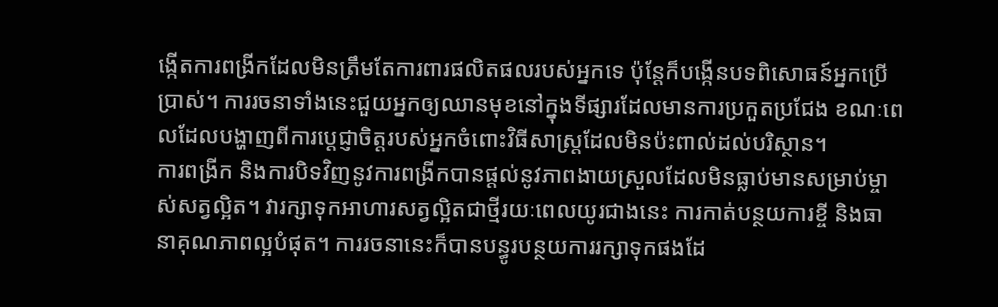ង្កើតការពង្រីកដែលមិនត្រឹមតែការពារផលិតផលរបស់អ្នកទេ ប៉ុន្តែក៏បង្កើនបទពិសោធន៍អ្នកប្រើប្រាស់។ ការរចនាទាំងនេះជួយអ្នកឲ្យឈានមុខនៅក្នុងទីផ្សារដែលមានការប្រកួតប្រជែង ខណៈពេលដែលបង្ហាញពីការប្តេជ្ញាចិត្តរបស់អ្នកចំពោះវិធីសាស្ត្រដែលមិនប៉ះពាល់ដល់បរិស្ថាន។
ការពង្រីក និងការបិទវិញនូវការពង្រីកបានផ្តល់នូវភាពងាយស្រួលដែលមិនធ្លាប់មានសម្រាប់ម្ចាស់សត្វល្អិត។ វារក្សាទុកអាហារសត្វល្អិតជាថ្មីរយៈពេលយូរជាងនេះ ការកាត់បន្ថយការខ្ចី និងធានាគុណភាពល្អបំផុត។ ការរចនានេះក៏បានបន្ធូរបន្ថយការរក្សាទុកផងដែ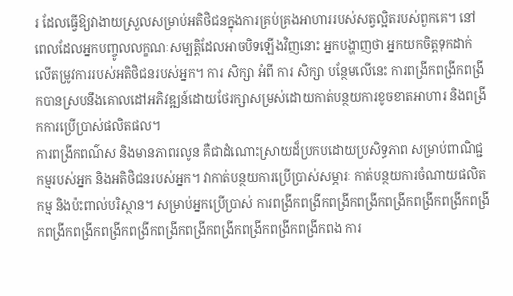រ ដែលធ្វើឱ្យវាងាយស្រួលសម្រាប់អតិថិជនក្នុងការគ្រប់គ្រងអាហាររបស់សត្វល្អិតរបស់ពួកគេ។ នៅពេលដែលអ្នកបញ្ចូលលក្ខណៈសម្បត្តិដែលអាចបិទឡើងវិញនោះ អ្នកបង្ហាញថា អ្នកយកចិត្តទុកដាក់លើតម្រូវការរបស់អតិថិជនរបស់អ្នក។ ការ សិក្សា អំពី ការ សិក្សា បន្ថែមលើនេះ ការពង្រីកពង្រីកពង្រីកបានស្របនឹងគោលដៅអភិវឌ្ឍន៍ដោយថែរក្សាសម្រស់ដោយកាត់បន្ថយការខូចខាតអាហារ និងពង្រីកការប្រើប្រាស់ផលិតផល។
ការពង្រីកពណ៌ស និងមានភាពរលូន គឺជាដំណោះស្រាយដ៏ប្រកបដោយប្រសិទ្ធភាព សម្រាប់ពាណិជ្ជកម្មរបស់អ្នក និងអតិថិជនរបស់អ្នក។ វាកាត់បន្ថយការប្រើប្រាស់សម្ភារៈ កាត់បន្ថយការចំណាយផលិតកម្ម និងប៉ះពាល់បរិស្ថាន។ សម្រាប់អ្នកប្រើប្រាស់ ការពង្រីកពង្រីកពង្រីកពង្រីកពង្រីកពង្រីកពង្រីកពង្រីកពង្រីកពង្រីកពង្រីកពង្រីកពង្រីកពង្រីកពង្រីកពង្រីកពង្រីកពង្រីកពង ការ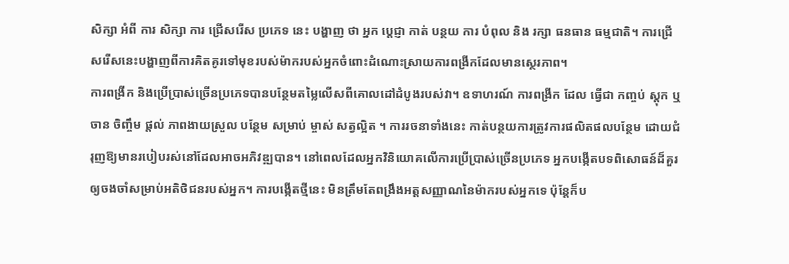សិក្សា អំពី ការ សិក្សា ការ ជ្រើសរើស ប្រភេទ នេះ បង្ហាញ ថា អ្នក ប្តេជ្ញា កាត់ បន្ថយ ការ បំពុល និង រក្សា ធនធាន ធម្មជាតិ។ ការជ្រើសរើសនេះបង្ហាញពីការគិតគូរទៅមុខរបស់ម៉ាករបស់អ្នកចំពោះដំណោះស្រាយការពង្រីកដែលមានស្ថេរភាព។
ការពង្រីក និងប្រើប្រាស់ច្រើនប្រភេទបានបន្ថែមតម្លៃលើសពីគោលដៅដំបូងរបស់វា។ ឧទាហរណ៍ ការពង្រីក ដែល ធ្វើជា កញ្ចប់ ស្តុក ឬ ចាន ចិញ្ចឹម ផ្តល់ ភាពងាយស្រួល បន្ថែម សម្រាប់ ម្ចាស់ សត្វល្អិត ។ ការរចនាទាំងនេះ កាត់បន្ថយការត្រូវការផលិតផលបន្ថែម ដោយជំរុញឱ្យមានរបៀបរស់នៅដែលអាចអភិវឌ្ឍបាន។ នៅពេលដែលអ្នកវិនិយោគលើការប្រើប្រាស់ច្រើនប្រភេទ អ្នកបង្កើតបទពិសោធន៍ដ៏គួរឲ្យចងចាំសម្រាប់អតិថិជនរបស់អ្នក។ ការបង្កើតថ្មីនេះ មិនត្រឹមតែពង្រឹងអត្តសញ្ញាណនៃម៉ាករបស់អ្នកទេ ប៉ុន្តែក៏ប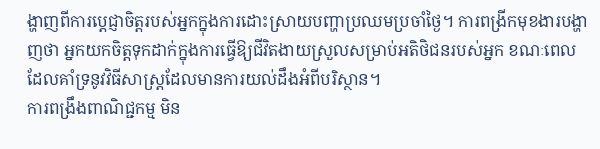ង្ហាញពីការប្តេជ្ញាចិត្តរបស់អ្នកក្នុងការដោះស្រាយបញ្ហាប្រឈមប្រចាំថ្ងៃ។ ការពង្រីកមុខងារបង្ហាញថា អ្នកយកចិត្តទុកដាក់ក្នុងការធ្វើឱ្យជីវិតងាយស្រួលសម្រាប់អតិថិជនរបស់អ្នក ខណៈពេលដែលគាំទ្រនូវវិធីសាស្ត្រដែលមានការយល់ដឹងអំពីបរិស្ថាន។
ការពង្រឹងពាណិជ្ជកម្ម មិន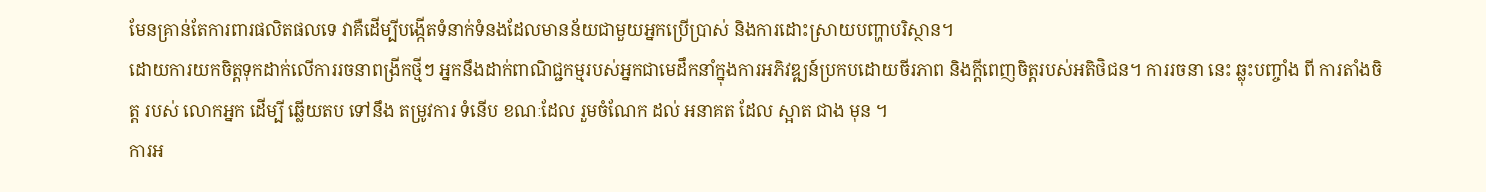មែនគ្រាន់តែការពារផលិតផលទេ វាគឺដើម្បីបង្កើតទំនាក់ទំនងដែលមានន័យជាមួយអ្នកប្រើប្រាស់ និងការដោះស្រាយបញ្ហាបរិស្ថាន។
ដោយការយកចិត្តទុកដាក់លើការរចនាពង្រីកថ្មីៗ អ្នកនឹងដាក់ពាណិជ្ជកម្មរបស់អ្នកជាមេដឹកនាំក្នុងការអភិវឌ្ឍន៍ប្រកបដោយចីរភាព និងក្តីពេញចិត្តរបស់អតិថិជន។ ការរចនា នេះ ឆ្លុះបញ្ចាំង ពី ការតាំងចិត្ត របស់ លោកអ្នក ដើម្បី ឆ្លើយតប ទៅនឹង តម្រូវការ ទំនើប ខណៈដែល រួមចំណែក ដល់ អនាគត ដែល ស្អាត ជាង មុន ។
ការអ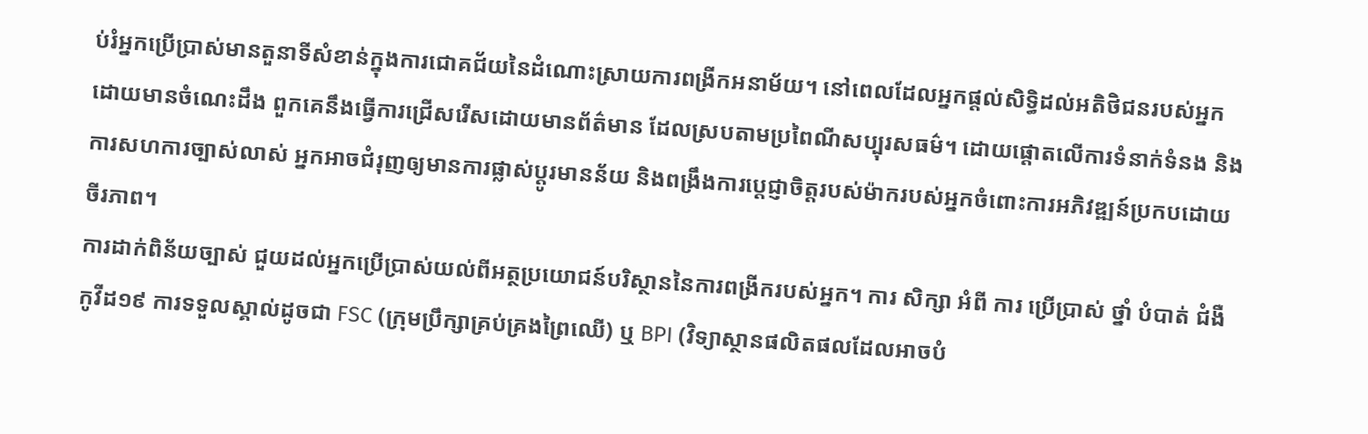ប់រំអ្នកប្រើប្រាស់មានតួនាទីសំខាន់ក្នុងការជោគជ័យនៃដំណោះស្រាយការពង្រីកអនាម័យ។ នៅពេលដែលអ្នកផ្តល់សិទ្ធិដល់អតិថិជនរបស់អ្នក ដោយមានចំណេះដឹង ពួកគេនឹងធ្វើការជ្រើសរើសដោយមានព័ត៌មាន ដែលស្របតាមប្រពៃណីសប្បុរសធម៌។ ដោយផ្តោតលើការទំនាក់ទំនង និងការសហការច្បាស់លាស់ អ្នកអាចជំរុញឲ្យមានការផ្លាស់ប្តូរមានន័យ និងពង្រឹងការប្តេជ្ញាចិត្តរបស់ម៉ាករបស់អ្នកចំពោះការអភិវឌ្ឍន៍ប្រកបដោយចីរភាព។
ការដាក់ពិន័យច្បាស់ ជួយដល់អ្នកប្រើប្រាស់យល់ពីអត្ថប្រយោជន៍បរិស្ថាននៃការពង្រីករបស់អ្នក។ ការ សិក្សា អំពី ការ ប្រើប្រាស់ ថ្នាំ បំបាត់ ជំងឺ កូវីដ១៩ ការទទួលស្គាល់ដូចជា FSC (ក្រុមប្រឹក្សាគ្រប់គ្រងព្រៃឈើ) ឬ BPI (វិទ្យាស្ថានផលិតផលដែលអាចបំ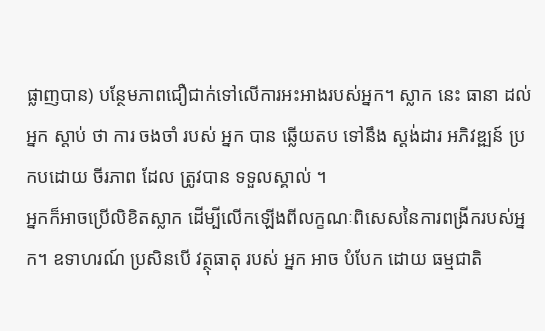ផ្លាញបាន) បន្ថែមភាពជឿជាក់ទៅលើការអះអាងរបស់អ្នក។ ស្លាក នេះ ធានា ដល់ អ្នក ស្តាប់ ថា ការ ចងចាំ របស់ អ្នក បាន ឆ្លើយតប ទៅនឹង ស្តង់ដារ អភិវឌ្ឍន៍ ប្រកបដោយ ចីរភាព ដែល ត្រូវបាន ទទួលស្គាល់ ។
អ្នកក៏អាចប្រើលិខិតស្លាក ដើម្បីលើកឡើងពីលក្ខណៈពិសេសនៃការពង្រីករបស់អ្នក។ ឧទាហរណ៍ ប្រសិនបើ វត្ថុធាតុ របស់ អ្នក អាច បំបែក ដោយ ធម្មជាតិ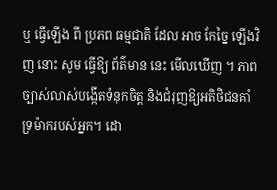ឬ ធ្វើឡើង ពី ប្រភព ធម្មជាតិ ដែល អាច កែច្នៃ ឡើងវិញ នោះ សូម ធ្វើឱ្យ ព័ត៌មាន នេះ មើលឃើញ ។ ភាពច្បាស់លាស់បង្កើតទំនុកចិត្ត និងជំរុញឱ្យអតិថិជនគាំទ្រម៉ាករបស់អ្នក។ ដោ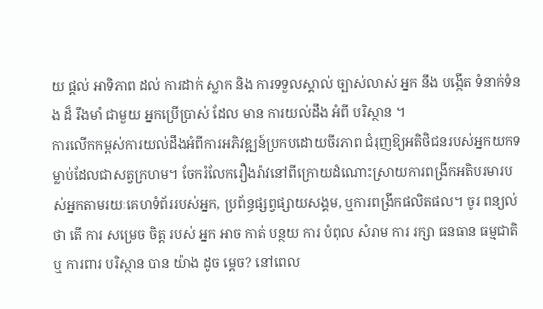យ ផ្តល់ អាទិភាព ដល់ ការដាក់ ស្លាក និង ការទទួលស្គាល់ ច្បាស់លាស់ អ្នក នឹង បង្កើត ទំនាក់ទំនង ដ៏ រឹងមាំ ជាមួយ អ្នកប្រើប្រាស់ ដែល មាន ការយល់ដឹង អំពី បរិស្ថាន ។
ការលើកកម្ពស់ការយល់ដឹងអំពីការអភិវឌ្ឍន៍ប្រកបដោយចីរភាព ជំរុញឱ្យអតិថិជនរបស់អ្នកយកទម្លាប់ដែលជាសត្វក្រហម។ ចែករំលែករឿងរ៉ាវនៅពីក្រោយដំណោះស្រាយការពង្រីកអតិបរមារបស់អ្នកតាមរយៈគេហទំព័ររបស់អ្នក, ប្រព័ន្ធផ្សព្វផ្សាយសង្គម, ឬការពង្រីកផលិតផល។ ចូរ ពន្យល់ ថា តើ ការ សម្រេច ចិត្ត របស់ អ្នក អាច កាត់ បន្ថយ ការ បំពុល សំរាម ការ រក្សា ធនធាន ធម្មជាតិ ឬ ការពារ បរិស្ថាន បាន យ៉ាង ដូច ម្ដេច? នៅពេល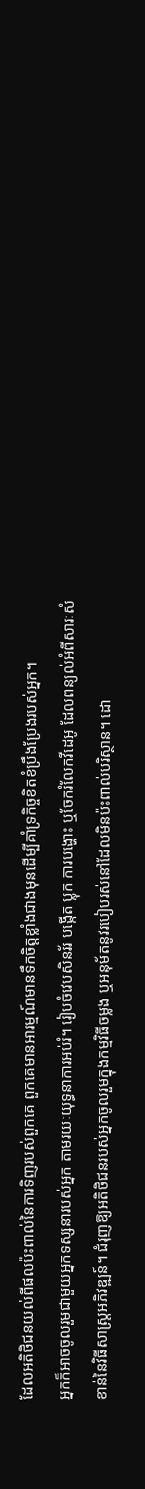ដែលអតិថិជនយល់ពីផលប៉ះពាល់នៃការទិញរបស់ពួកគេ ពួកគេមានអារម្មណ៍មានទឹកចិត្តខ្លាំងជាងមុនដើម្បីគាំទ្រកិច្ចខិតខំប្រឹងប្រែងរបស់អ្នក។
អ្នកក៏អាចចូលរួមជាមួយអ្នកទស្សនារបស់អ្នក តាមរយៈយុទ្ធនាការអប់រំ។ រៀបចំវេបសិនរ័រ បង្កើត ប្លុក ការបង្ហោះ ឬចែករំលែកវីដេអូ ដែលពន្យល់អំពីសារៈសំខាន់នៃវិធីសាស្ត្រអភិវឌ្ឍន៍។ ជំរុញឱ្យអតិថិជនរបស់អ្នកចូលរួមក្នុងកម្មវិធីចម្លង ឬអនុម័តនូវរបៀបរស់នៅដែលមិនប៉ះពាល់បរិស្ថាន។ ដោ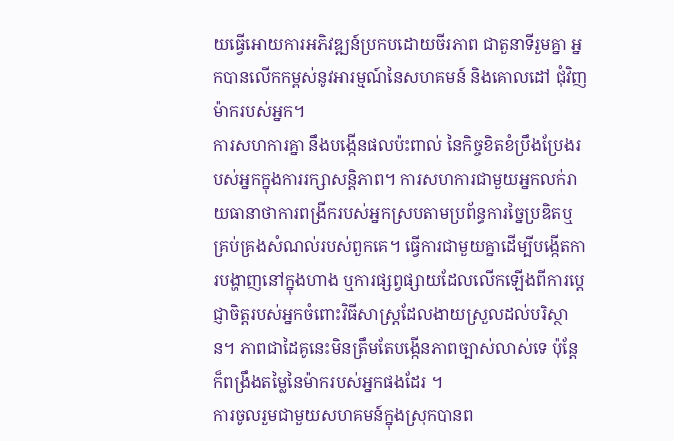យធ្វើអោយការអភិវឌ្ឍន៍ប្រកបដោយចីរភាព ជាតួនាទីរួមគ្នា អ្នកបានលើកកម្ពស់នូវអារម្មណ៍នៃសហគមន៍ និងគោលដៅ ជុំវិញម៉ាករបស់អ្នក។
ការសហការគ្នា នឹងបង្កើនផលប៉ះពាល់ នៃកិច្ចខិតខំប្រឹងប្រែងរបស់អ្នកក្នុងការរក្សាសន្តិភាព។ ការសហការជាមួយអ្នកលក់រាយធានាថាការពង្រីករបស់អ្នកស្របតាមប្រព័ន្ធការច្នៃប្រឌិតឬគ្រប់គ្រងសំណល់របស់ពួកគេ។ ធ្វើការជាមួយគ្នាដើម្បីបង្កើតការបង្ហាញនៅក្នុងហាង ឬការផ្សព្វផ្សាយដែលលើកឡើងពីការប្តេជ្ញាចិត្តរបស់អ្នកចំពោះវិធីសាស្ត្រដែលងាយស្រួលដល់បរិស្ថាន។ ភាពជាដៃគូនេះមិនត្រឹមតែបង្កើនភាពច្បាស់លាស់ទេ ប៉ុន្តែក៏ពង្រឹងតម្លៃនៃម៉ាករបស់អ្នកផងដែរ ។
ការចូលរួមជាមួយសហគមន៍ក្នុងស្រុកបានព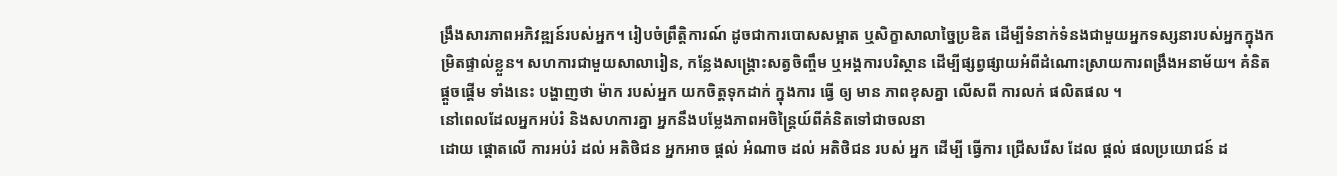ង្រឹងសារភាពអភិវឌ្ឍន៍របស់អ្នក។ រៀបចំព្រឹត្តិការណ៍ ដូចជាការបោសសម្អាត ឬសិក្ខាសាលាច្នៃប្រឌិត ដើម្បីទំនាក់ទំនងជាមួយអ្នកទស្សនារបស់អ្នកក្នុងកម្រិតផ្ទាល់ខ្លួន។ សហការជាមួយសាលារៀន, កន្លែងសង្គ្រោះសត្វចិញ្ចឹម ឬអង្គការបរិស្ថាន ដើម្បីផ្សព្វផ្សាយអំពីដំណោះស្រាយការពង្រឹងអនាម័យ។ គំនិត ផ្តួចផ្តើម ទាំងនេះ បង្ហាញថា ម៉ាក របស់អ្នក យកចិត្តទុកដាក់ ក្នុងការ ធ្វើ ឲ្យ មាន ភាពខុសគ្នា លើសពី ការលក់ ផលិតផល ។
នៅពេលដែលអ្នកអប់រំ និងសហការគ្នា អ្នកនឹងបម្លែងភាពអចិន្ត្រៃយ៍ពីគំនិតទៅជាចលនា
ដោយ ផ្តោតលើ ការអប់រំ ដល់ អតិថិជន អ្នកអាច ផ្តល់ អំណាច ដល់ អតិថិជន របស់ អ្នក ដើម្បី ធ្វើការ ជ្រើសរើស ដែល ផ្តល់ ផលប្រយោជន៍ ដ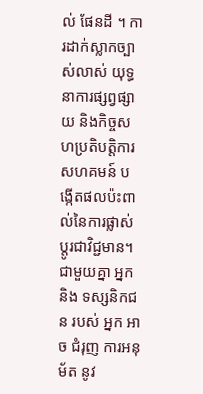ល់ ផែនដី ។ ការដាក់ស្លាកច្បាស់លាស់ យុទ្ធនាការផ្សព្វផ្សាយ និងកិច្ចសហប្រតិបត្តិការសហគមន៍ បង្កើតផលប៉ះពាល់នៃការផ្លាស់ប្តូរជាវិជ្ជមាន។ ជាមួយគ្នា អ្នក និង ទស្សនិកជន របស់ អ្នក អាច ជំរុញ ការអនុម័ត នូវ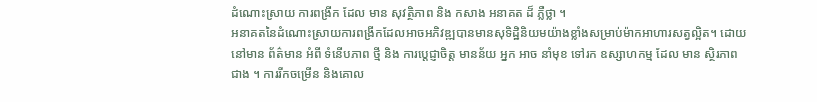ដំណោះស្រាយ ការពង្រីក ដែល មាន សុវត្ថិភាព និង កសាង អនាគត ដ៏ ភ្លឺថ្លា ។
អនាគតនៃដំណោះស្រាយការពង្រីកដែលអាចអភិវឌ្ឍបានមានសុទិដ្ឋិនិយមយ៉ាងខ្លាំងសម្រាប់ម៉ាកអាហារសត្វល្អិត។ ដោយ នៅមាន ព័ត៌មាន អំពី ទំនើបភាព ថ្មី និង ការប្តេជ្ញាចិត្ត មានន័យ អ្នក អាច នាំមុខ ទៅរក ឧស្សាហកម្ម ដែល មាន ស្ថិរភាព ជាង ។ ការរីកចម្រើន និងគោល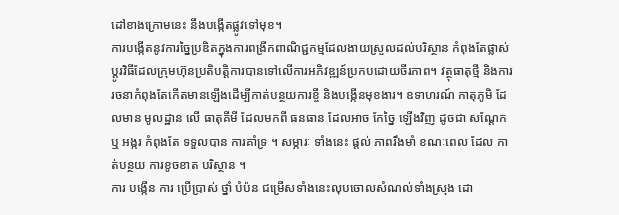ដៅខាងក្រោមនេះ នឹងបង្កើតផ្លូវទៅមុខ។
ការបង្កើតនូវការច្នៃប្រឌិតក្នុងការពង្រីកពាណិជ្ជកម្មដែលងាយស្រួលដល់បរិស្ថាន កំពុងតែផ្លាស់ប្តូរវិធីដែលក្រុមហ៊ុនប្រតិបត្តិការបានទៅលើការអភិវឌ្ឍន៍ប្រកបដោយចីរភាព។ វត្ថុធាតុថ្មី និងការរចនាកំពុងតែកើតមានឡើងដើម្បីកាត់បន្ថយការខ្ចី និងបង្កើនមុខងារ។ ឧទាហរណ៍ កាតុភូមិ ដែលមាន មូលដ្ឋាន លើ ធាតុគីមី ដែលមកពី ធនធាន ដែលអាច កែច្នៃ ឡើងវិញ ដូចជា សណ្តែក ឬ អង្ករ កំពុងតែ ទទួលបាន ការគាំទ្រ ។ សម្ភារៈ ទាំងនេះ ផ្តល់ ភាពរឹងមាំ ខណៈពេល ដែល កាត់បន្ថយ ការខូចខាត បរិស្ថាន ។
ការ បង្កើន ការ ប្រើប្រាស់ ថ្នាំ បំប៉ន ជម្រើសទាំងនេះលុបចោលសំណល់ទាំងស្រុង ដោ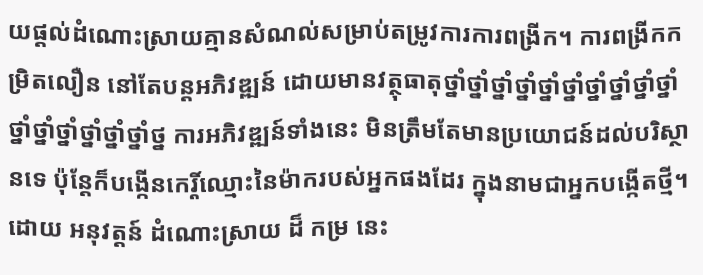យផ្តល់ដំណោះស្រាយគ្មានសំណល់សម្រាប់តម្រូវការការពង្រីក។ ការពង្រីកកម្រិតលឿន នៅតែបន្តអភិវឌ្ឍន៍ ដោយមានវត្ថុធាតុថ្នាំថ្នាំថ្នាំថ្នាំថ្នាំថ្នាំថ្នាំថ្នាំថ្នាំថ្នាំថ្នាំថ្នាំថ្នាំថ្នាំថ្នាំថ្នាំថ្ន ការអភិវឌ្ឍន៍ទាំងនេះ មិនត្រឹមតែមានប្រយោជន៍ដល់បរិស្ថានទេ ប៉ុន្តែក៏បង្កើនកេរ្តិ៍ឈ្មោះនៃម៉ាករបស់អ្នកផងដែរ ក្នុងនាមជាអ្នកបង្កើតថ្មី។
ដោយ អនុវត្តន៍ ដំណោះស្រាយ ដ៏ កម្រ នេះ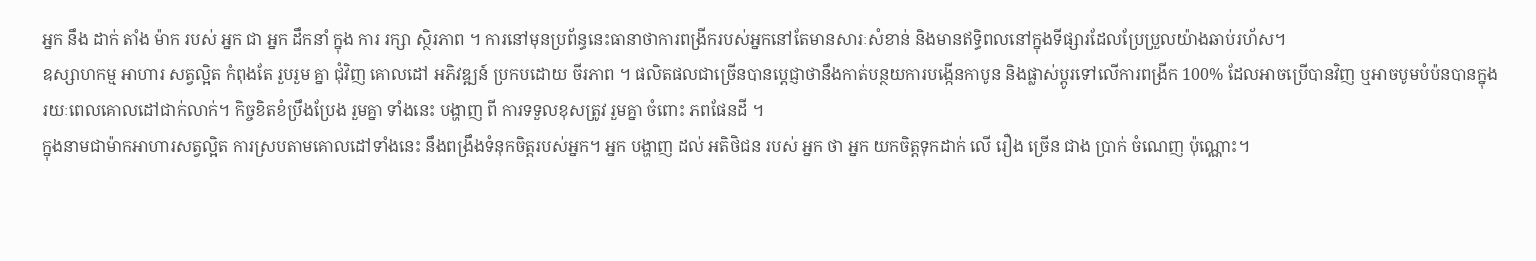អ្នក នឹង ដាក់ តាំង ម៉ាក របស់ អ្នក ជា អ្នក ដឹកនាំ ក្នុង ការ រក្សា ស្ថិរភាព ។ ការនៅមុនប្រព័ន្ធនេះធានាថាការពង្រីករបស់អ្នកនៅតែមានសារៈសំខាន់ និងមានឥទ្ធិពលនៅក្នុងទីផ្សារដែលប្រែប្រួលយ៉ាងឆាប់រហ័ស។
ឧស្សាហកម្ម អាហារ សត្វល្អិត កំពុងតែ រួបរួម គ្នា ជុំវិញ គោលដៅ អភិវឌ្ឍន៍ ប្រកបដោយ ចីរភាព ។ ផលិតផលជាច្រើនបានប្តេជ្ញាថានឹងកាត់បន្ថយការបង្កើនកាបូន និងផ្លាស់ប្តូរទៅលើការពង្រីក 100% ដែលអាចប្រើបានវិញ ឬអាចបូមបំប៉នបានក្នុងរយៈពេលគោលដៅជាក់លាក់។ កិច្ចខិតខំប្រឹងប្រែង រួមគ្នា ទាំងនេះ បង្ហាញ ពី ការទទួលខុសត្រូវ រួមគ្នា ចំពោះ ភពផែនដី ។
ក្នុងនាមជាម៉ាកអាហារសត្វល្អិត ការស្របតាមគោលដៅទាំងនេះ នឹងពង្រឹងទំនុកចិត្តរបស់អ្នក។ អ្នក បង្ហាញ ដល់ អតិថិជន របស់ អ្នក ថា អ្នក យកចិត្តទុកដាក់ លើ រឿង ច្រើន ជាង ប្រាក់ ចំណេញ ប៉ុណ្ណោះ។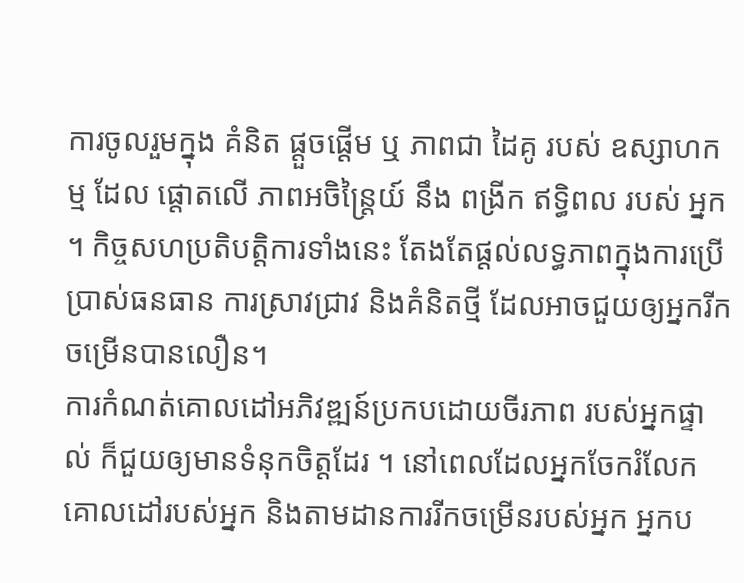ការចូលរួមក្នុង គំនិត ផ្តួចផ្តើម ឬ ភាពជា ដៃគូ របស់ ឧស្សាហកម្ម ដែល ផ្តោតលើ ភាពអចិន្ត្រៃយ៍ នឹង ពង្រីក ឥទ្ធិពល របស់ អ្នក ។ កិច្ចសហប្រតិបត្តិការទាំងនេះ តែងតែផ្តល់លទ្ធភាពក្នុងការប្រើប្រាស់ធនធាន ការស្រាវជ្រាវ និងគំនិតថ្មី ដែលអាចជួយឲ្យអ្នករីកចម្រើនបានលឿន។
ការកំណត់គោលដៅអភិវឌ្ឍន៍ប្រកបដោយចីរភាព របស់អ្នកផ្ទាល់ ក៏ជួយឲ្យមានទំនុកចិត្តដែរ ។ នៅពេលដែលអ្នកចែករំលែកគោលដៅរបស់អ្នក និងតាមដានការរីកចម្រើនរបស់អ្នក អ្នកប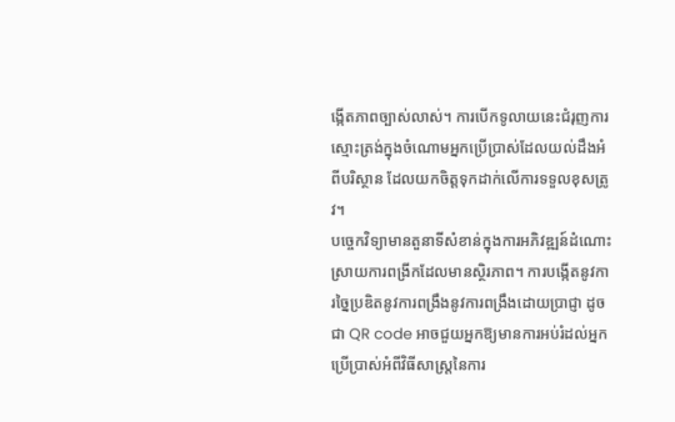ង្កើតភាពច្បាស់លាស់។ ការបើកទូលាយនេះជំរុញការស្មោះត្រង់ក្នុងចំណោមអ្នកប្រើប្រាស់ដែលយល់ដឹងអំពីបរិស្ថាន ដែលយកចិត្តទុកដាក់លើការទទួលខុសត្រូវ។
បច្ចេកវិទ្យាមានតួនាទីសំខាន់ក្នុងការអភិវឌ្ឍន៍ដំណោះស្រាយការពង្រីកដែលមានស្ថិរភាព។ ការបង្កើតនូវការច្នៃប្រឌិតនូវការពង្រឹងនូវការពង្រឹងដោយប្រាជ្ញា ដូចជា QR code អាចជួយអ្នកឱ្យមានការអប់រំដល់អ្នកប្រើប្រាស់អំពីវិធីសាស្ត្រនៃការ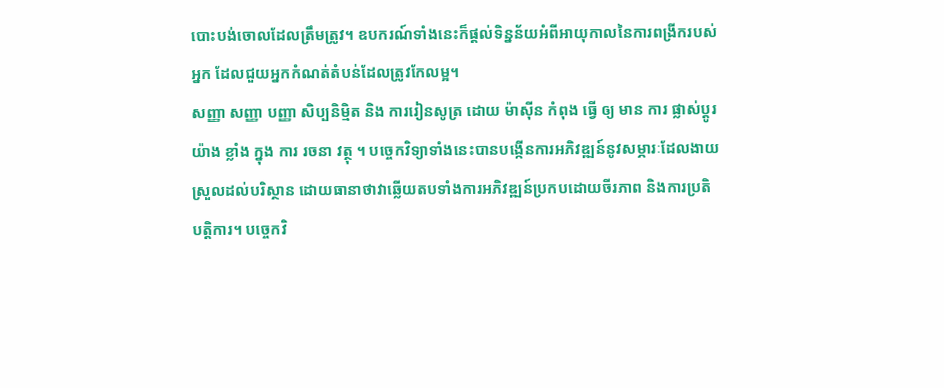បោះបង់ចោលដែលត្រឹមត្រូវ។ ឧបករណ៍ទាំងនេះក៏ផ្តល់ទិន្នន័យអំពីអាយុកាលនៃការពង្រីករបស់អ្នក ដែលជួយអ្នកកំណត់តំបន់ដែលត្រូវកែលម្អ។
សញ្ញា សញ្ញា បញ្ញា សិប្បនិម្មិត និង ការរៀនសូត្រ ដោយ ម៉ាស៊ីន កំពុង ធ្វើ ឲ្យ មាន ការ ផ្លាស់ប្តូរ យ៉ាង ខ្លាំង ក្នុង ការ រចនា វត្ថុ ។ បច្ចេកវិទ្យាទាំងនេះបានបង្កើនការអភិវឌ្ឍន៍នូវសម្ភារៈដែលងាយស្រួលដល់បរិស្ថាន ដោយធានាថាវាឆ្លើយតបទាំងការអភិវឌ្ឍន៍ប្រកបដោយចីរភាព និងការប្រតិបត្តិការ។ បច្ចេកវិ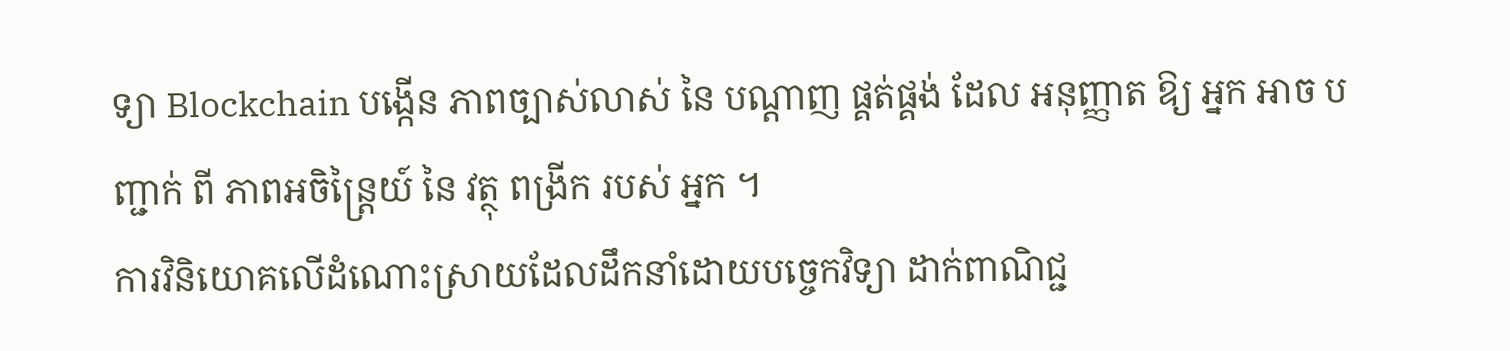ទ្យា Blockchain បង្កើន ភាពច្បាស់លាស់ នៃ បណ្តាញ ផ្គត់ផ្គង់ ដែល អនុញ្ញាត ឱ្យ អ្នក អាច បញ្ជាក់ ពី ភាពអចិន្ត្រៃយ៍ នៃ វត្ថុ ពង្រីក របស់ អ្នក ។
ការវិនិយោគលើដំណោះស្រាយដែលដឹកនាំដោយបច្ចេកវិទ្យា ដាក់ពាណិជ្ជ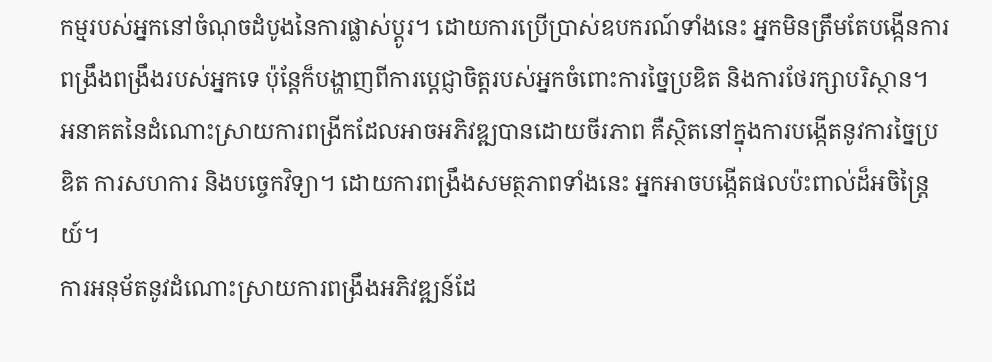កម្មរបស់អ្នកនៅចំណុចដំបូងនៃការផ្លាស់ប្តូរ។ ដោយការប្រើប្រាស់ឧបករណ៍ទាំងនេះ អ្នកមិនត្រឹមតែបង្កើនការពង្រឹងពង្រឹងរបស់អ្នកទេ ប៉ុន្តែក៏បង្ហាញពីការប្តេជ្ញាចិត្តរបស់អ្នកចំពោះការច្នៃប្រឌិត និងការថែរក្សាបរិស្ថាន។
អនាគតនៃដំណោះស្រាយការពង្រីកដែលអាចអភិវឌ្ឍបានដោយចីរភាព គឺស្ថិតនៅក្នុងការបង្កើតនូវការច្នៃប្រឌិត ការសហការ និងបច្ចេកវិទ្យា។ ដោយការពង្រឹងសមត្ថភាពទាំងនេះ អ្នកអាចបង្កើតផលប៉ះពាល់ដ៏អចិន្ត្រៃយ៍។
ការអនុម័តនូវដំណោះស្រាយការពង្រឹងអភិវឌ្ឍន៍ដែ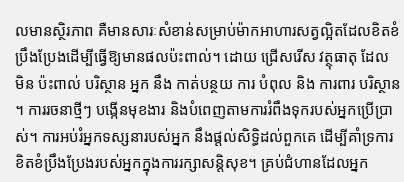លមានស្ថិរភាព គឺមានសារៈសំខាន់សម្រាប់ម៉ាកអាហារសត្វល្អិតដែលខិតខំប្រឹងប្រែងដើម្បីធ្វើឱ្យមានផលប៉ះពាល់។ ដោយ ជ្រើសរើស វត្ថុធាតុ ដែល មិន ប៉ះពាល់ បរិស្ថាន អ្នក នឹង កាត់បន្ថយ ការ បំពុល និង ការពារ បរិស្ថាន ។ ការរចនាថ្មីៗ បង្កើនមុខងារ និងបំពេញតាមការរំពឹងទុករបស់អ្នកប្រើប្រាស់។ ការអប់រំអ្នកទស្សនារបស់អ្នក នឹងផ្តល់សិទ្ធិដល់ពួកគេ ដើម្បីគាំទ្រការខិតខំប្រឹងប្រែងរបស់អ្នកក្នុងការរក្សាសន្តិសុខ។ គ្រប់ជំហានដែលអ្នក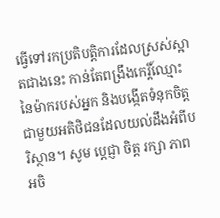ធ្វើទៅរកប្រតិបត្តិការដែលស្រស់ស្អាតជាងនេះ កាន់តែពង្រឹងកេរ្តិ៍ឈ្មោះនៃម៉ាករបស់អ្នក និងបង្កើតទំនុកចិត្តជាមួយអតិថិជនដែលយល់ដឹងអំពីបរិស្ថាន។ សូម ប្តេជ្ញា ចិត្ត រក្សា ភាព អចិ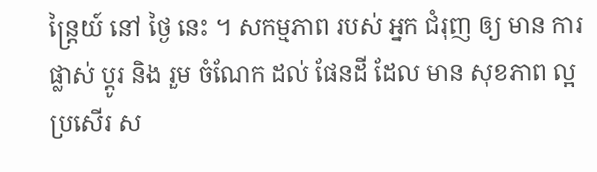ន្ត្រៃយ៍ នៅ ថ្ងៃ នេះ ។ សកម្មភាព របស់ អ្នក ជំរុញ ឲ្យ មាន ការ ផ្លាស់ ប្តូរ និង រួម ចំណែក ដល់ ផែនដី ដែល មាន សុខភាព ល្អ ប្រសើរ ស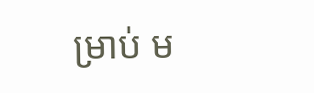ម្រាប់ ម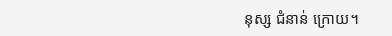នុស្ស ជំនាន់ ក្រោយ។